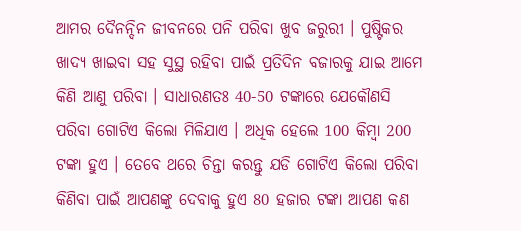ଆମର ଦୈନନ୍ଦିନ ଜୀବନରେ ପନି ପରିବା ଖୁବ ଜରୁରୀ । ପୁଷ୍ଟିକର ଖାଦ୍ୟ ଖାଇବା ସହ ସୁସ୍ଥ ରହିବା ପାଇଁ ପ୍ରତିଦିନ ବଜାରକୁ ଯାଇ ଆମେ କିଣି ଆଣୁ ପରିବା । ସାଧାରଣତଃ 40-50 ଟଙ୍କାରେ ଯେକୌଣସି ପରିବା ଗୋଟିଏ କିଲୋ ମିଳିଯାଏ । ଅଧିକ ହେଲେ 100 କିମ୍ବା 200 ଟଙ୍କା ହୁଏ । ତେବେ ଥରେ ଚିନ୍ତା କରନ୍ତୁ ଯଡି ଗୋଟିଏ କିଲୋ ପରିବା କିଣିବା ପାଇଁ ଆପଣଙ୍କୁ ଦେବାକୁ ହୁଏ 80 ହଜାର ଟଙ୍କା ଆପଣ କଣ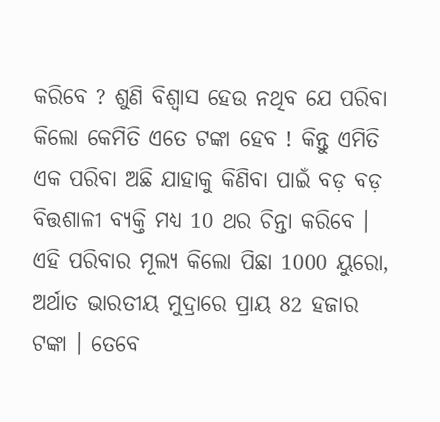କରିବେ ? ଶୁଣି ବିଶ୍ବାସ ହେଉ ନଥିବ ଯେ ପରିବା କିଲୋ କେମିତି ଏତେ ଟଙ୍କା ହେବ ! କିନ୍ତୁ ଏମିତି ଏକ ପରିବା ଅଛି ଯାହାକୁ କିଣିବା ପାଇଁ ବଡ଼ ବଡ଼ ବିତ୍ତଶାଳୀ ବ୍ୟକ୍ତି ମଧ୍ୟ 10 ଥର ଚିନ୍ତା କରିବେ । ଏହି ପରିବାର ମୂଲ୍ୟ କିଲୋ ପିଛା 1000 ୟୁରୋ, ଅର୍ଥାତ ଭାରତୀୟ ମୁଦ୍ରାରେ ପ୍ରାୟ 82 ହଜାର ଟଙ୍କା । ତେବେ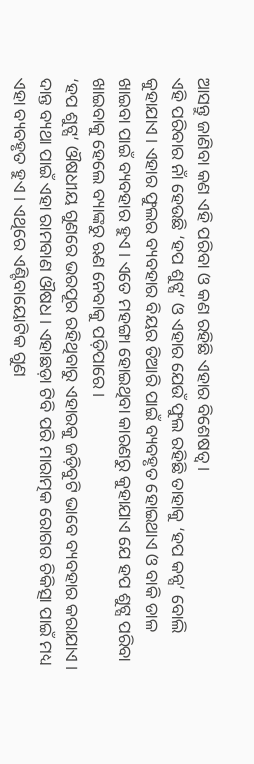ଆସନ୍ତୁ ଜାଣିବା କଣ ଏହି ପରିବା ଓ କଣ ରହିଛି ଏହାର ବିଶେଷତ୍ବ ।
ଏହି ପରିବାର ନାଁ ହେଉଛି ‘ହପ ଶୁଟ୍ସ’ ଓ ଏହାର ଯେଉଁ ଫୁଲ ରହିଛି ତାହାକୁ ‘ହପ କନ୍ସ’ ବୋଲି କୁହାଯାଏ । ଏହାର ଫୁଲର ବ୍ୟବହାର ବିୟର ତିଆରି ପାଇଁ ବ୍ୟବହୃତ ହୋଇଥାଏ ଓ ବାକି ଡାଳ ଖାଇବା ପାଇଁ ବ୍ୟବହାର ହୁଏ । ଏତେ ମହଙ୍ଗା ହୋଇଥିବା କାରଣରୁ କୁହାଯାଏ ଯେ ହପ ଶୁଟ୍ସ ପରିବା ଖାଇବାକୁ ହେଲେ ବ୍ୟାଙ୍କରୁ ଋଣ ନେବାକୁ ପଡ଼ିପାରେ ।
‘ହପ ଶୁଟ୍ସ’ ଔଷଧୀୟ ଗୁଣରେ ଭରପୂର ରହିଥିବାରୁ ଏହାରକୁ ଜଡ଼ିବୁଟି ଭାବେ ବ୍ୟବହାର କରାଯାଏ । ଦାନ୍ତ ବ୍ୟଥା ପାଇଁ ଏହା ରାମବାଣ ଔଷଧ । ଏହାଛଡ଼ା ଟିବି ପରି ମାରାତ୍ମକ ରୋଗର ଚିକିତ୍ସା ପାଇଁ ମଧ୍ୟ ଏହା ବ୍ୟବହୃତ ହୁଏ । ଏଥିରେ ଏଣ୍ଟିବାୟୋଟିକ ଗୁଣ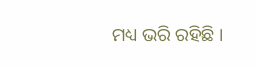ମଧ୍ୟ ଭରି ରହିଛି ।